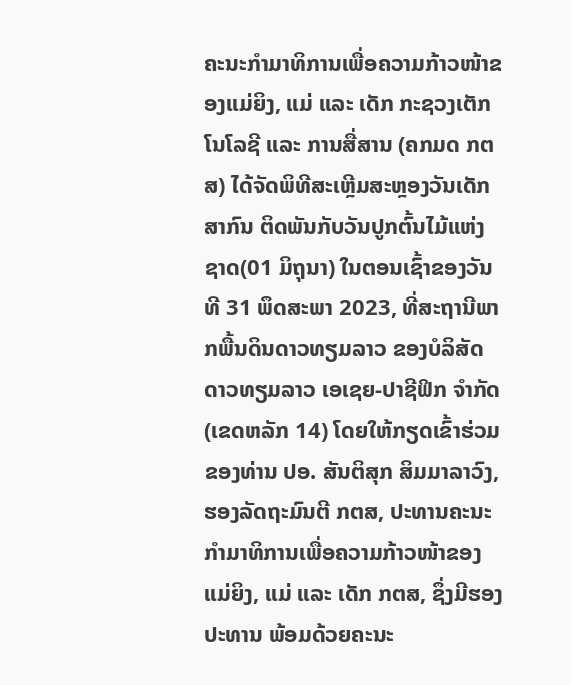ຄະນະກໍາມາທິການເພື່ອຄວາມກ້າວໜ້າຂອງແມ່ຍິງ, ແມ່ ແລະ ເດັກ ກະຊວງເຕັກໂນໂລຊີ ແລະ ການສື່ສານ (ຄກມດ ກຕສ) ໄດ້ຈັດພິທີສະເຫຼີມສະຫຼອງວັນເດັກສາກົນ ຕິດພັນກັບວັນປູກຕົ້ນໄມ້ແຫ່ງຊາດ(01 ມິຖຸນາ) ໃນຕອນເຊົ້າຂອງວັນທີ 31 ພຶດສະພາ 2023, ທີ່ສະຖານີພາກພື້ນດິນດາວທຽມລາວ ຂອງບໍລິສັດ ດາວທຽມລາວ ເອເຊຍ-ປາຊີຟິກ ຈຳກັດ (ເຂດຫລັກ 14) ໂດຍໃຫ້ກຽດເຂົ້າຮ່ວມຂອງທ່ານ ປອ. ສັນຕິສຸກ ສິມມາລາວົງ, ຮອງລັດຖະມົນຕີ ກຕສ, ປະທານຄະນະກໍາມາທິການເພື່ອຄວາມກ້າວໜ້າຂອງແມ່ຍິງ, ແມ່ ແລະ ເດັກ ກຕສ, ຊຶ່ງມີຮອງປະທານ ພ້ອມດ້ວຍຄະນະ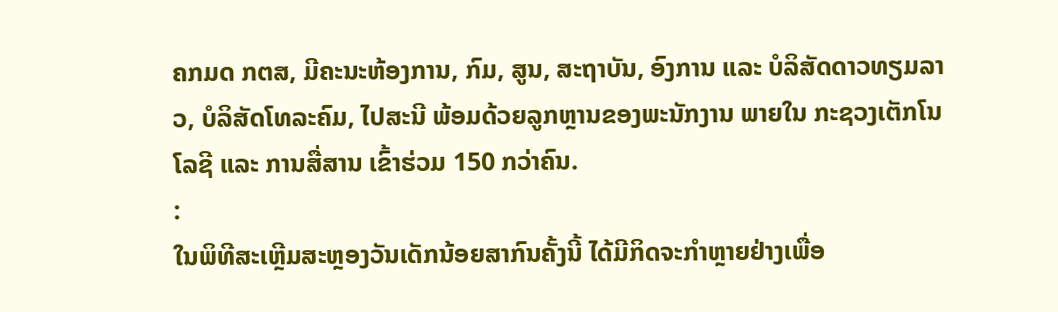ຄກມດ ກຕສ, ມີຄະນະຫ້ອງການ, ກົມ, ສູນ, ສະຖາບັນ, ອົງການ ແລະ ບໍລິສັດດາວທຽມລາວ, ບໍລິສັດໂທລະຄົມ, ໄປສະນີ ພ້ອມດ້ວຍລູກຫຼານຂອງພະນັກງານ ພາຍໃນ ກະຊວງເຕັກໂນໂລຊີ ແລະ ການສື່ສານ ເຂົ້າຮ່ວມ 150 ກວ່າຄົນ.
:
ໃນພິທີສະເຫຼີມສະຫຼອງວັນເດັກນ້ອຍສາກົນຄັ້ງນີ້ ໄດ້ມີກິດຈະກໍາຫຼາຍຢ່າງເພື່ອ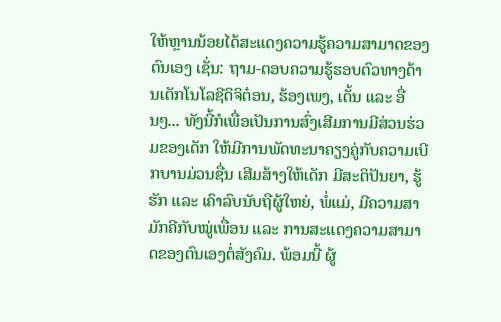ໃຫ້ຫຼານນ້ອຍໄດ້ສະແດງຄວາມຮູ້ຄວາມສາມາດຂອງຕົນເອງ ເຊັ່ນ: ຖາມ-ຕອບຄວາມຮູ້ຮອບຕົວທາງດ້ານເຕັກໂນໂລຊີດິຈິຕ໋ອນ, ຮ້ອງເພງ, ເຕັ້ນ ແລະ ອື່ນໆ... ທັງນີ້ກໍເພື່ອເປັນການສົ່ງເສີມການມີສ່ວນຮ່ວມຂອງເດັກ ໃຫ້ມີການພັດທະນາຄຽງຄູ່ກັບຄວາມເບີກບານມ່ວນຊື່ນ ເສີມສ້າງໃຫ້ເດັກ ມີສະຕິປັນຍາ, ຮູ້ຮັກ ແລະ ເຄົາລົບນັບຖືຜູ້ໃຫຍ່, ພໍ່ແມ່, ມີຄວາມສາມັກຄີກັບໝູ່ເພື່ອນ ແລະ ການສະແດງຄວາມສາມາດຂອງຕົນເອງຕໍ່ສັງຄົມ. ພ້ອມນີ້ ຜູ້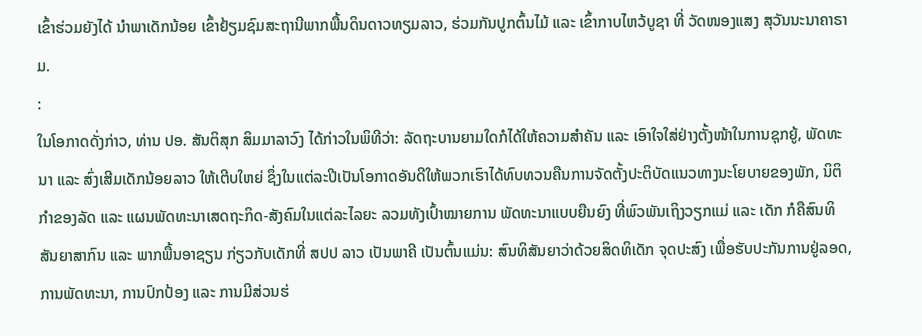ເຂົ້າຮ່ວມຍັງໄດ້ ນໍາພາເດັກນ້ອຍ ເຂົ້າຢ້ຽມຊົມສະຖານີພາກພື້ນດິນດາວທຽມລາວ, ຮ່ວມກັນປູກຕົ້ນໄມ້ ແລະ ເຂົ້າກາບໄຫວ້ບູຊາ ທີ່ ວັດໜອງແສງ ສຸວັນນະນາຄາຣາມ.
:
ໃນໂອກາດດັ່ງກ່າວ, ທ່ານ ປອ. ສັນຕິສຸກ ສິມມາລາວົງ ໄດ້ກ່າວໃນພິທີວ່າ: ລັດຖະບານຍາມໃດກໍໄດ້ໃຫ້ຄວາມສໍາຄັນ ແລະ ເອົາໃຈໃສ່ຢ່າງຕັ້ງໜ້າໃນການຊຸກຍູ້, ພັດທະນາ ແລະ ສົ່ງເສີມເດັກນ້ອຍລາວ ໃຫ້ເຕີບໃຫຍ່ ຊຶ່ງໃນແຕ່ລະປີເປັນໂອກາດອັນດີໃຫ້ພວກເຮົາໄດ້ທົບທວນຄືນການຈັດຕັ້ງປະຕິບັດແນວທາງນະໂຍບາຍຂອງພັກ, ນິຕິກໍາຂອງລັດ ແລະ ແຜນພັດທະນາເສດຖະກິດ-ສັງຄົມໃນແຕ່ລະໄລຍະ ລວມທັງເປົ້າໝາຍການ ພັດທະນາແບບຍືນຍົງ ທີ່ພົວພັນເຖິງວຽກແມ່ ແລະ ເດັກ ກໍຄືສົນທິ ສັນຍາສາກົນ ແລະ ພາກພື້ນອາຊຽນ ກ່ຽວກັບເດັກທີ່ ສປປ ລາວ ເປັນພາຄີ ເປັນຕົ້ນແມ່ນ: ສົນທິສັນຍາວ່າດ້ວຍສິດທິເດັກ ຈຸດປະສົງ ເພື່ອຮັບປະກັນການຢູ່ລອດ, ການພັດທະນາ, ການປົກປ້ອງ ແລະ ການມີສ່ວນຮ່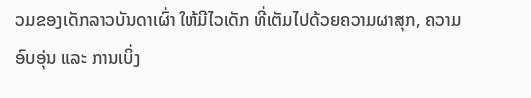ວມຂອງເດັກລາວບັນດາເຜົ່າ ໃຫ້ມີໄວເດັກ ທີ່ເຕັມໄປດ້ວຍຄວາມຜາສຸກ, ຄວາມອົບອຸ່ນ ແລະ ການເບິ່ງ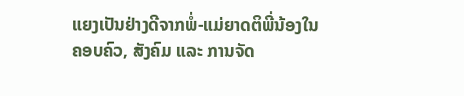ແຍງເປັນຢ່າງດີຈາກພໍ່-ແມ່ຍາດຕິພີ່ນ້ອງໃນຄອບຄົວ, ສັງຄົມ ແລະ ການຈັດ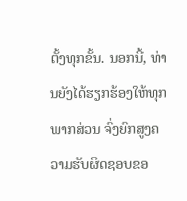ຕັ້ງທຸກຂັ້ນ. ນອກນີ້, ທ່ານຍັງໄດ້ຮຽກຮ້ອງໃຫ້ທຸກພາກສ່ວນ ຈົ່ງຍົກສູງຄວາມຮັບຜິດຊອບຂອ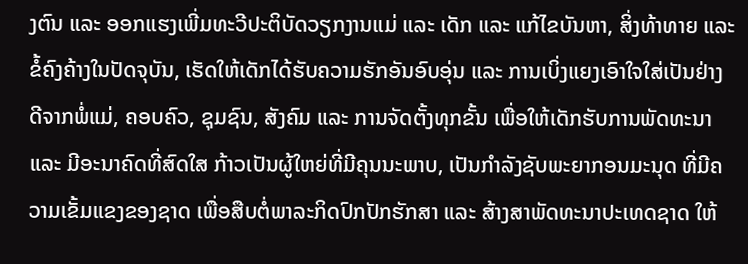ງຕົນ ແລະ ອອກແຮງເພີ່ມທະວີປະຕິບັດວຽກງານແມ່ ແລະ ເດັກ ແລະ ແກ້ໄຂບັນຫາ, ສິ່ງທ້າທາຍ ແລະ ຂໍ້ຄົງຄ້າງໃນປັດຈຸບັນ, ເຮັດໃຫ້ເດັກໄດ້ຮັບຄວາມຮັກອັນອົບອຸ່ນ ແລະ ການເບິ່ງແຍງເອົາໃຈໃສ່ເປັນຢ່າງດີຈາກພໍ່ແມ່, ຄອບຄົວ, ຊຸມຊົນ, ສັງຄົມ ແລະ ການຈັດຕັ້ງທຸກຂັ້ນ ເພື່ອໃຫ້ເດັກຮັບການພັດທະນາ ແລະ ມີອະນາຄົດທີ່ສົດໃສ ກ້າວເປັນຜູ້ໃຫຍ່ທີ່ມີຄຸນນະພາບ, ເປັນກຳລັງຊັບພະຍາກອນມະນຸດ ທີ່ມີຄວາມເຂັ້ມແຂງຂອງຊາດ ເພື່ອສືບຕໍ່ພາລະກິດປົກປັກຮັກສາ ແລະ ສ້າງສາພັດທະນາປະເທດຊາດ ໃຫ້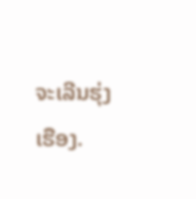ຈະເລີນຮຸ່ງເຮືອງ.